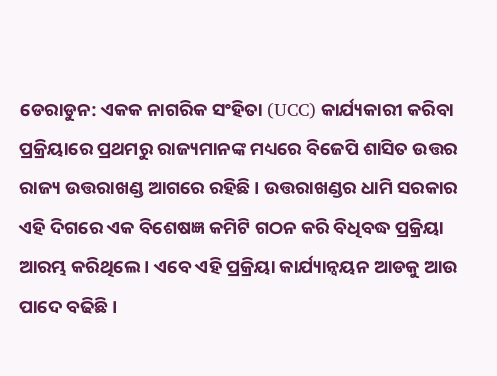ଡେରାଡୁନ: ଏକକ ନାଗରିକ ସଂହିତା (UCC) କାର୍ଯ୍ୟକାରୀ କରିବା ପ୍ରକ୍ରିୟାରେ ପ୍ରଥମରୁ ରାଜ୍ୟମାନଙ୍କ ମଧ୍ୟରେ ବିଜେପି ଶାସିତ ଉତ୍ତର ରାଜ୍ୟ ଉତ୍ତରାଖଣ୍ଡ ଆଗରେ ରହିଛି । ଉତ୍ତରାଖଣ୍ଡର ଧାମି ସରକାର ଏହି ଦିଗରେ ଏକ ବିଶେଷଜ୍ଞ କମିଟି ଗଠନ କରି ବିଧିବଦ୍ଧ ପ୍ରକ୍ରିୟା ଆରମ୍ଭ କରିଥିଲେ । ଏବେ ଏହି ପ୍ରକ୍ରିୟା କାର୍ଯ୍ୟାନ୍ବୟନ ଆଡକୁ ଆଉ ପାଦେ ବଢିଛି ।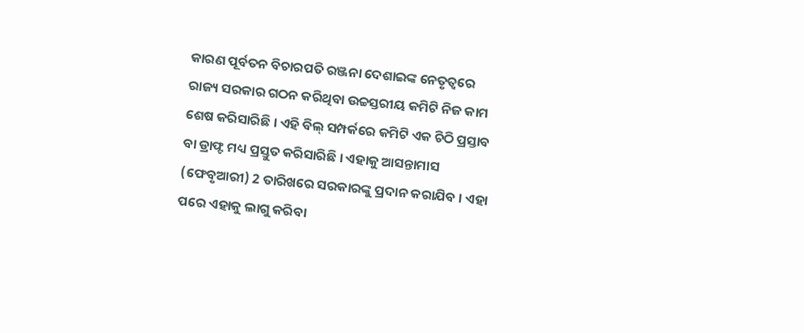କାରଣ ପୂର୍ବତନ ବିଚାରପତି ରଞ୍ଜନା ଦେଶାଇଙ୍କ ନେତୃତ୍ବରେ ରାଜ୍ୟ ସରକାର ଗଠନ କରିଥିବା ଉଚ୍ଚସ୍ତରୀୟ କମିଟି ନିଜ କାମ ଶେଷ କରିସାରିଛି । ଏହି ବିଲ୍ ସମ୍ପର୍କରେ କମିଟି ଏକ ଚିଠି ପ୍ରସ୍ତାବ ବା ଡ୍ରାଫ୍ଟ ମଧ୍ୟ ପ୍ରସ୍ତୁତ କରିସାରିଛି । ଏହାକୁ ଆସନ୍ତାମାସ (ଫେବୃଆରୀ) 2 ତାରିଖରେ ସରକାରଙ୍କୁ ପ୍ରଦାନ କରାଯିବ । ଏହା ପରେ ଏହାକୁ ଲାଗୁ କରିବା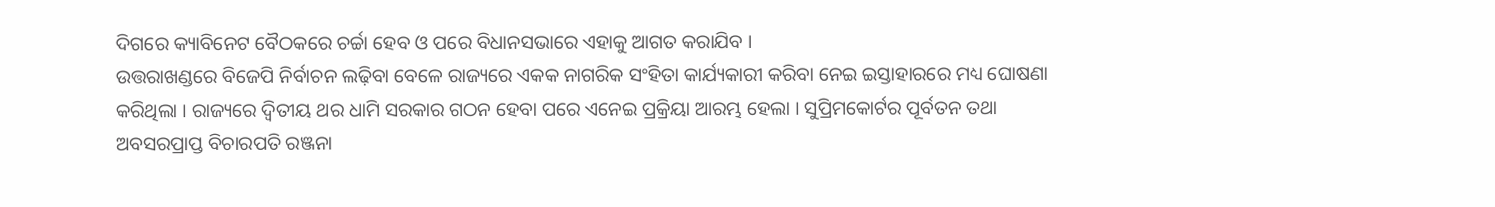ଦିଗରେ କ୍ୟାବିନେଟ ବୈଠକରେ ଚର୍ଚ୍ଚା ହେବ ଓ ପରେ ବିଧାନସଭାରେ ଏହାକୁ ଆଗତ କରାଯିବ ।
ଉତ୍ତରାଖଣ୍ଡରେ ବିଜେପି ନିର୍ବାଚନ ଲଢ଼ିବା ବେଳେ ରାଜ୍ୟରେ ଏକକ ନାଗରିକ ସଂହିତା କାର୍ଯ୍ୟକାରୀ କରିବା ନେଇ ଇସ୍ତାହାରରେ ମଧ୍ୟ ଘୋଷଣା କରିଥିଲା । ରାଜ୍ୟରେ ଦ୍ବିତୀୟ ଥର ଧାମି ସରକାର ଗଠନ ହେବା ପରେ ଏନେଇ ପ୍ରକ୍ରିୟା ଆରମ୍ଭ ହେଲା । ସୁପ୍ରିମକୋର୍ଟର ପୂର୍ବତନ ତଥା ଅବସରପ୍ରାପ୍ତ ବିଚାରପତି ରଞ୍ଜନା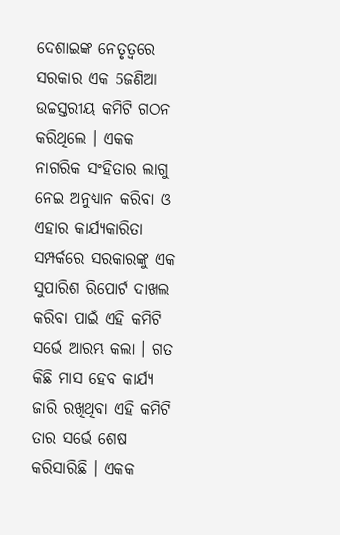ଦେଶାଇଙ୍କ ନେତୃତ୍ବରେ ସରକାର ଏକ 5ଜଣିଆ ଉଚ୍ଚସ୍ତରୀୟ କମିଟି ଗଠନ କରିଥିଲେ । ଏକକ ନାଗରିକ ସଂହିତାର ଲାଗୁ ନେଇ ଅନୁଧ୍ୟାନ କରିବା ଓ ଏହାର କାର୍ଯ୍ୟକାରିତା ସମ୍ପର୍କରେ ସରକାରଙ୍କୁ ଏକ ସୁପାରିଶ ରିପୋର୍ଟ ଦାଖଲ କରିବା ପାଇଁ ଏହି କମିଟି ସର୍ଭେ ଆରମ୍ଭ କଲା । ଗତ କିଛି ମାସ ହେବ କାର୍ଯ୍ୟ ଜାରି ରଖିଥିବା ଏହି କମିଟି ତାର ସର୍ଭେ ଶେଷ କରିସାରିଛି । ଏକକ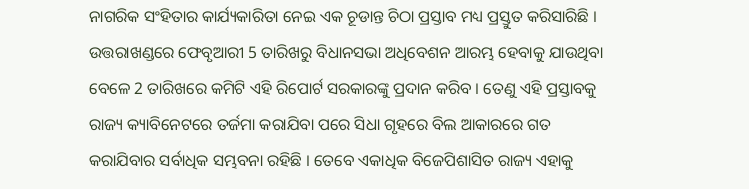ନାଗରିକ ସଂହିତାର କାର୍ଯ୍ୟକାରିତା ନେଇ ଏକ ଚୂଡାନ୍ତ ଚିଠା ପ୍ରସ୍ତାବ ମଧ୍ୟ ପ୍ରସ୍ତୁତ କରିସାରିଛି ।
ଉତ୍ତରାଖଣ୍ଡରେ ଫେବୃଆରୀ 5 ତାରିଖରୁ ବିଧାନସଭା ଅଧିବେଶନ ଆରମ୍ଭ ହେବାକୁ ଯାଉଥିବା ବେଳେ 2 ତାରିଖରେ କମିଟି ଏହି ରିପୋର୍ଟ ସରକାରଙ୍କୁ ପ୍ରଦାନ କରିବ । ତେଣୁ ଏହି ପ୍ରସ୍ତାବକୁ ରାଜ୍ୟ କ୍ୟାବିନେଟରେ ତର୍ଜମା କରାଯିବା ପରେ ସିଧା ଗୃହରେ ବିଲ ଆକାରରେ ଗତ କରାଯିବାର ସର୍ବାଧିକ ସମ୍ଭବନା ରହିଛି । ତେବେ ଏକାଧିକ ବିଜେପିଶାସିତ ରାଜ୍ୟ ଏହାକୁ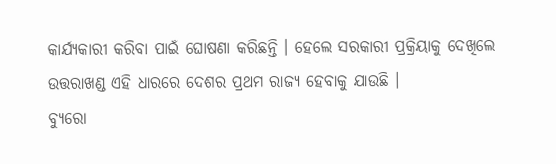କାର୍ଯ୍ୟକାରୀ କରିବା ପାଇଁ ଘୋଷଣା କରିଛନ୍ତି । ହେଲେ ସରକାରୀ ପ୍ରକ୍ରିୟାକୁ ଦେଖିଲେ ଉତ୍ତରାଖଣ୍ଡ ଏହି ଧାରରେ ଦେଶର ପ୍ରଥମ ରାଜ୍ୟ ହେବାକୁ ଯାଉଛି ।
ବ୍ୟୁରୋ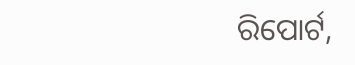ରିପୋର୍ଟ,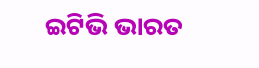ଇଟିଭି ଭାରତ